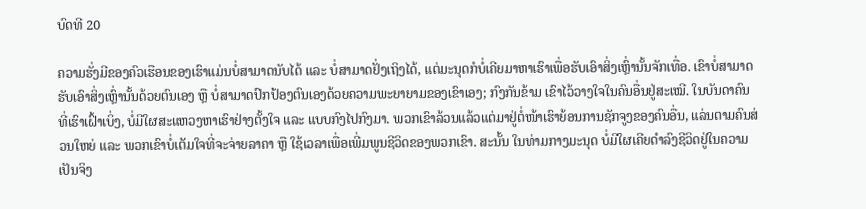ບົດທີ 20

ຄວາມຮັ່ງມີຂອງຄົວເຮືອນຂອງເຮົາແມ່ນບໍ່ສາມາດນັບໄດ້ ແລະ ບໍ່ສາມາດຢັ່ງເຖິງໄດ້, ແຕ່ມະນຸດກໍບໍ່ເຄີຍມາຫາເຮົາເພື່ອຮັບເອົາສິ່ງເຫຼົ່ານັ້ນຈັກເທື່ອ. ເຂົາບໍ່ສາມາດຮັບເອົາສິ່ງເຫຼົ່ານັ້ນດ້ວຍຕົນເອງ ຫຼື ບໍ່ສາມາດປົກປ້ອງຕົນເອງດ້ວຍຄວາມພະຍາຍາມຂອງເຂົາເອງ; ກົງກັນຂ້າມ ເຂົາໄວ້ວາງໃຈໃນຄົນອື່ນຢູ່ສະເໝີ. ໃນບັນດາຄົນທີ່ເຮົາເຝົ້າເບິ່ງ, ບໍ່ມີໃຜສະແຫວງຫາເຮົາຢ່າງຕັ້ງໃຈ ແລະ ແບບກົງໄປກົງມາ. ພວກເຂົາລ້ວນແລ້ວແຕ່ມາຢູ່ຕໍ່ໜ້າເຮົາຍ້ອນການຊັກຈູງຂອງຄົນອື່ນ, ແລ່ນຕາມຄົນສ່ວນໃຫຍ່ ແລະ ພວກເຂົາບໍ່ເຕັມໃຈທີ່ຈະຈ່າຍລາຄາ ຫຼື ໃຊ້ເວລາເພື່ອເພີ່ມພູນຊີວິດຂອງພວກເຂົາ. ສະນັ້ນ ໃນທ່າມກາງມະນຸດ ບໍ່ມີໃຜເຄີຍດຳລົງຊີວິດຢູ່ໃນຄວາມເປັນຈິງ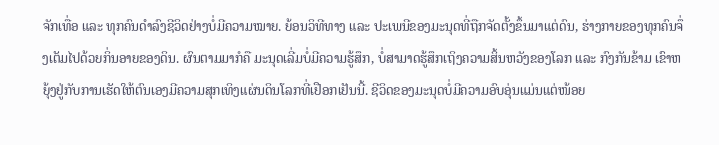ຈັກເທື່ອ ແລະ ທຸກຄົນດຳລົງຊີວິດຢ່າງບໍ່ມີຄວາມໝາຍ. ຍ້ອນວິທີທາງ ແລະ ປະເພນີຂອງມະນຸດທີ່ຖືກຈັດຕັ້ງຂຶ້ນມາແຕ່ດົນ, ຮ່າງກາຍຂອງທຸກຄົນຈຶ່ງເຕັມໄປດ້ວຍກິ່ນອາຍຂອງດິນ. ຜົນຕາມມາກໍຄື ມະນຸດເລີ່ມບໍ່ມີຄວາມຮູ້ສຶກ, ບໍ່ສາມາດຮູ້ສຶກເຖິງຄວາມສິ້ນຫວັງຂອງໂລກ ແລະ ກົງກັນຂ້າມ ເຂົາຫຍຸ້ງຢູ່ກັບການເຮັດໃຫ້ຕົນເອງມີຄວາມສຸກເທິງແຜ່ນດິນໂລກທີ່ເຢືອກເຢັນນີ້. ຊີວິດຂອງມະນຸດບໍ່ມີຄວາມອົບອຸ່ນແມ່ນແຕ່ໜ້ອຍ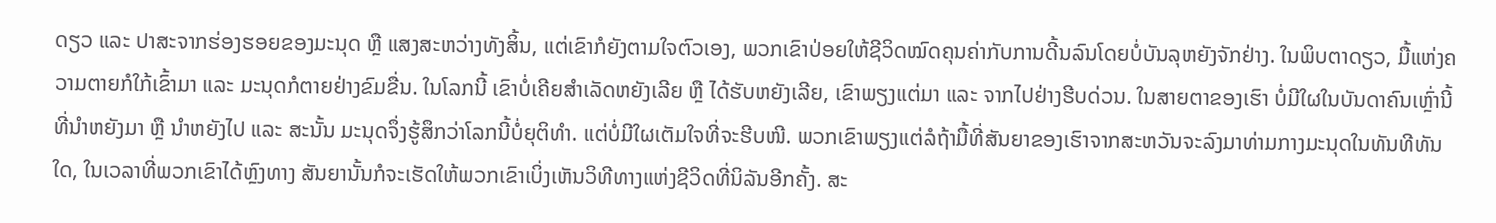ດຽວ ແລະ ປາສະຈາກຮ່ອງຮອຍຂອງມະນຸດ ຫຼື ແສງສະຫວ່າງທັງສິ້ນ, ແຕ່ເຂົາກໍຍັງຕາມໃຈຕົວເອງ, ພວກເຂົາປ່ອຍໃຫ້ຊີວິດໝົດຄຸນຄ່າກັບການດີ້ນລົນໂດຍບໍ່ບັນລຸຫຍັງຈັກຢ່າງ. ໃນພິບຕາດຽວ, ມື້ແຫ່ງຄວາມຕາຍກໍໃກ້ເຂົ້າມາ ແລະ ມະນຸດກໍຕາຍຢ່າງຂົມຂື່ນ. ໃນໂລກນີ້ ເຂົາບໍ່ເຄີຍສຳເລັດຫຍັງເລີຍ ຫຼື ໄດ້ຮັບຫຍັງເລີຍ, ເຂົາພຽງແຕ່ມາ ແລະ ຈາກໄປຢ່າງຮີບດ່ວນ. ໃນສາຍຕາຂອງເຮົາ ບໍ່ມີໃຜໃນບັນດາຄົນເຫຼົ່ານີ້ທີ່ນໍາຫຍັງມາ ຫຼື ນໍາຫຍັງໄປ ແລະ ສະນັ້ນ ມະນຸດຈຶ່ງຮູ້ສຶກວ່າໂລກນີ້ບໍ່ຍຸຕິທຳ. ແຕ່ບໍ່ມີໃຜເຕັມໃຈທີ່ຈະຮີບໜີ. ພວກເຂົາພຽງແຕ່ລໍຖ້າມື້ທີ່ສັນຍາຂອງເຮົາຈາກສະຫວັນຈະລົງມາທ່າມກາງມະນຸດໃນທັນທີທັນໃດ, ໃນເວລາທີ່ພວກເຂົາໄດ້ຫຼົງທາງ ສັນຍານັ້ນກໍຈະເຮັດໃຫ້ພວກເຂົາເບິ່ງເຫັນວິທີທາງແຫ່ງຊີວິດທີ່ນິລັນອີກຄັ້ງ. ສະ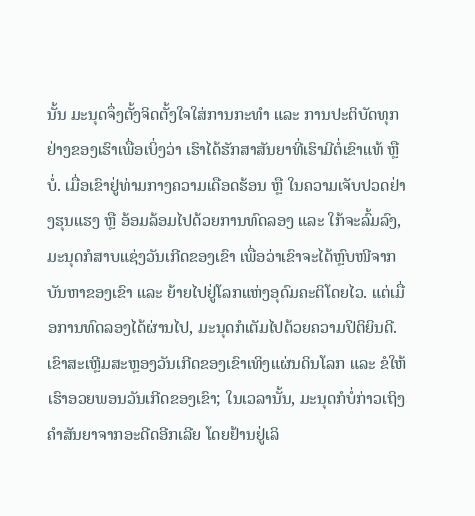ນັ້ນ ມະນຸດຈຶ່ງຕັ້ງຈິດຕັ້ງໃຈໃສ່ການກະທຳ ແລະ ການປະຕິບັດທຸກຢ່າງຂອງເຮົາເພື່ອເບິ່ງວ່າ ເຮົາໄດ້ຮັກສາສັນຍາທີ່ເຮົາມີຕໍ່ເຂົາແທ້ ຫຼື ບໍ່. ເມື່ອເຂົາຢູ່ທ່າມກາງຄວາມເດືອດຮ້ອນ ຫຼື ໃນຄວາມເຈັບປວດຢ່າງຮຸນແຮງ ຫຼື ອ້ອມລ້ອມໄປດ້ວຍການທົດລອງ ແລະ ໃກ້ຈະລົ້ມລົງ, ມະນຸດກໍສາບແຊ່ງວັນເກີດຂອງເຂົາ ເພື່ອວ່າເຂົາຈະໄດ້ຫຼົບໜີຈາກບັນຫາຂອງເຂົາ ແລະ ຍ້າຍໄປຢູ່ໂລກແຫ່ງອຸດົມຄະຕິໂດຍໄວ. ແຕ່ເມື່ອການທົດລອງໄດ້ຜ່ານໄປ, ມະນຸດກໍເຕັມໄປດ້ວຍຄວາມປິຕິຍິນດີ. ເຂົາສະເຫຼີມສະຫຼອງວັນເກີດຂອງເຂົາເທິງແຜ່ນດິນໂລກ ແລະ ຂໍໃຫ້ເຮົາອວຍພອນວັນເກີດຂອງເຂົາ; ໃນເວລານັ້ນ, ມະນຸດກໍບໍ່ກ່າວເຖິງຄຳສັນຍາຈາກອະດີດອີກເລີຍ ໂດຍຢ້ານຢູ່ເລິ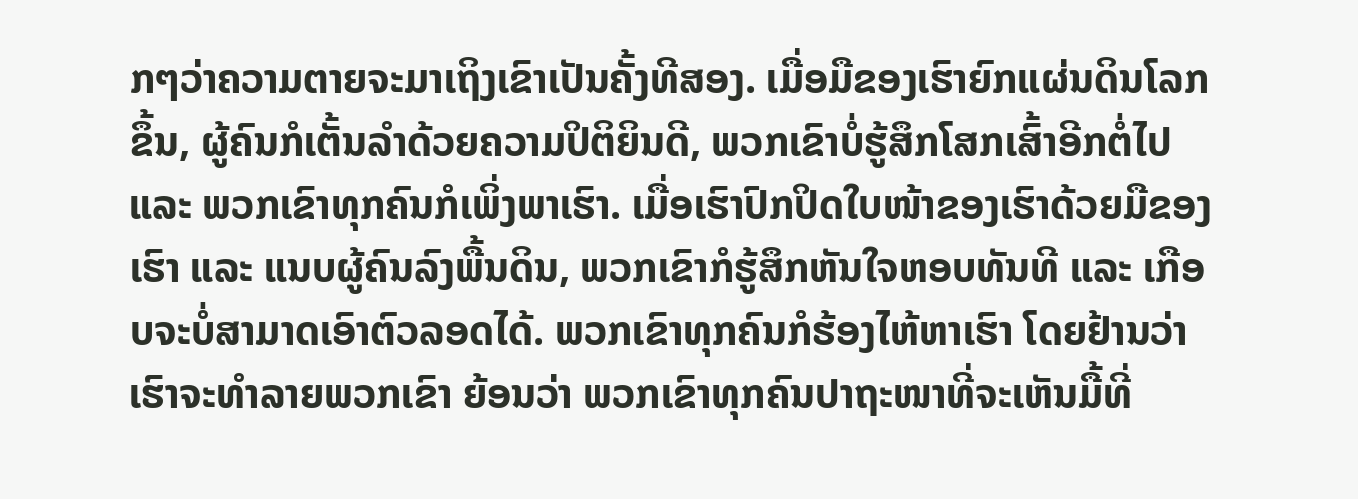ກໆວ່າຄວາມຕາຍຈະມາເຖິງເຂົາເປັນຄັ້ງທີສອງ. ເມື່ອມືຂອງເຮົາຍົກແຜ່ນດິນໂລກຂຶ້ນ, ຜູ້ຄົນກໍເຕັ້ນລຳດ້ວຍຄວາມປິຕິຍິນດີ, ພວກເຂົາບໍ່ຮູ້ສຶກໂສກເສົ້າອີກຕໍ່ໄປ ແລະ ພວກເຂົາທຸກຄົນກໍເພິ່ງພາເຮົາ. ເມື່ອເຮົາປົກປິດໃບໜ້າຂອງເຮົາດ້ວຍມືຂອງເຮົາ ແລະ ແນບຜູ້ຄົນລົງພື້ນດິນ, ພວກເຂົາກໍຮູ້ສຶກຫັນໃຈຫອບທັນທີ ແລະ ເກືອບຈະບໍ່ສາມາດເອົາຕົວລອດໄດ້. ພວກເຂົາທຸກຄົນກໍຮ້ອງໄຫ້ຫາເຮົາ ໂດຍຢ້ານວ່າເຮົາຈະທຳລາຍພວກເຂົາ ຍ້ອນວ່າ ພວກເຂົາທຸກຄົນປາຖະໜາທີ່ຈະເຫັນມື້ທີ່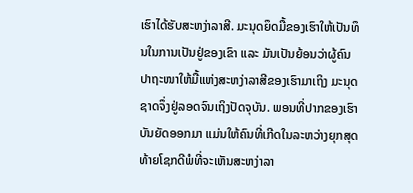ເຮົາໄດ້ຮັບສະຫງ່າລາສີ. ມະນຸດຍຶດມື້ຂອງເຮົາໃຫ້ເປັນທຶນໃນການເປັນຢູ່ຂອງເຂົາ ແລະ ມັນເປັນຍ້ອນວ່າຜູ້ຄົນປາຖະໜາໃຫ້ມື້ແຫ່ງສະຫງ່າລາສີຂອງເຮົາມາເຖິງ ມະນຸດຊາດຈຶ່ງຢູ່ລອດຈົນເຖິງປັດຈຸບັນ. ພອນທີ່ປາກຂອງເຮົາບັນຍັດອອກມາ ແມ່ນໃຫ້ຄົນທີ່ເກີດໃນລະຫວ່າງຍຸກສຸດທ້າຍໂຊກດີພໍທີ່ຈະເຫັນສະຫງ່າລາ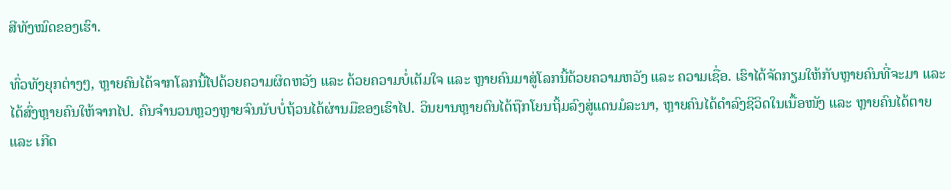ສີທັງໝົດຂອງເຮົາ.

ທົ່ວທັງຍຸກຕ່າງໆ, ຫຼາຍຄົນໄດ້ຈາກໂລກນີ້ໄປດ້ວຍຄວາມຜິດຫວັງ ແລະ ດ້ວຍຄວາມບໍ່ເຕັມໃຈ ແລະ ຫຼາຍຄົນມາສູ່ໂລກນີ້ດ້ວຍຄວາມຫວັງ ແລະ ຄວາມເຊື່ອ. ເຮົາໄດ້ຈັດກຽມໃຫ້ກັບຫຼາຍຄົນທີ່ຈະມາ ແລະ ໄດ້ສົ່ງຫຼາຍຄົນໃຫ້ຈາກໄປ. ຄົນຈຳນວນຫຼວງຫຼາຍຈົນນັບບໍ່ຖ້ວນໄດ້ຜ່ານມືຂອງເຮົາໄປ. ວິນຍານຫຼາຍຕົນໄດ້ຖືກໂຍນຖິ້ມລົງສູ່ແດນມໍລະນາ, ຫຼາຍຄົນໄດ້ດຳລົງຊີວິດໃນເນື້ອໜັງ ແລະ ຫຼາຍຄົນໄດ້ຕາຍ ແລະ ເກີດ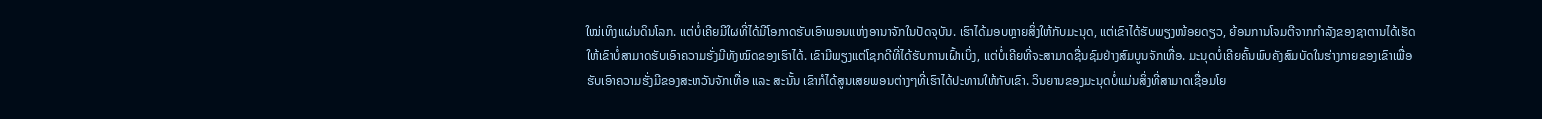ໃໝ່ເທິງແຜ່ນດິນໂລກ. ແຕ່ບໍ່ເຄີຍມີໃຜທີ່ໄດ້ມີໂອກາດຮັບເອົາພອນແຫ່ງອານາຈັກໃນປັດຈຸບັນ. ເຮົາໄດ້ມອບຫຼາຍສິ່ງໃຫ້ກັບມະນຸດ, ແຕ່ເຂົາໄດ້ຮັບພຽງໜ້ອຍດຽວ, ຍ້ອນການໂຈມຕີຈາກກໍາລັງຂອງຊາຕານໄດ້ເຮັດໃຫ້ເຂົາບໍ່ສາມາດຮັບເອົາຄວາມຮັ່ງມີທັງໝົດຂອງເຮົາໄດ້. ເຂົາມີພຽງແຕ່ໂຊກດີທີ່ໄດ້ຮັບການເຝົ້າເບິ່ງ, ແຕ່ບໍ່ເຄີຍທີ່ຈະສາມາດຊື່ນຊົມຢ່າງສົມບູນຈັກເທື່ອ. ມະນຸດບໍ່ເຄີຍຄົ້ນພົບຄັງສົມບັດໃນຮ່າງກາຍຂອງເຂົາເພື່ອຮັບເອົາຄວາມຮັ່ງມີຂອງສະຫວັນຈັກເທື່ອ ແລະ ສະນັ້ນ ເຂົາກໍໄດ້ສູນເສຍພອນຕ່າງໆທີ່ເຮົາໄດ້ປະທານໃຫ້ກັບເຂົາ. ວິນຍານຂອງມະນຸດບໍ່ແມ່ນສິ່ງທີ່ສາມາດເຊື່ອມໂຍ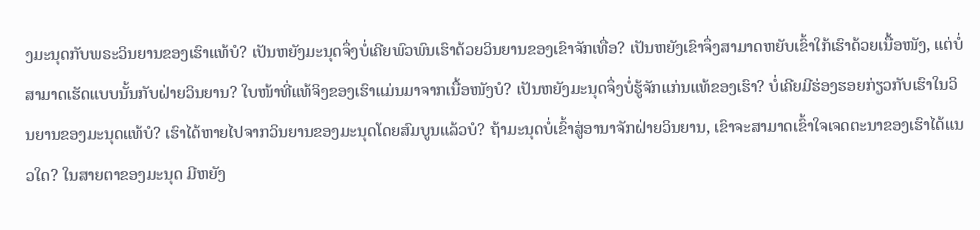ງມະນຸດກັບພຣະວິນຍານຂອງເຮົາແທ້ບໍ? ເປັນຫຍັງມະນຸດຈຶ່ງບໍ່ເຄີຍພົວພົນເຮົາດ້ວຍວິນຍານຂອງເຂົາຈັກເທື່ອ? ເປັນຫຍັງເຂົາຈຶ່ງສາມາດຫຍັບເຂົ້າໃກ້ເຮົາດ້ວຍເນື້ອໜັງ, ແຕ່ບໍ່ສາມາດເຮັດແບບນັ້ນກັບຝ່າຍວິນຍານ? ໃບໜ້າທີ່ແທ້ຈິງຂອງເຮົາແມ່ນມາຈາກເນື້ອໜັງບໍ? ເປັນຫຍັງມະນຸດຈຶ່ງບໍ່ຮູ້ຈັກແກ່ນແທ້ຂອງເຮົາ? ບໍ່ເຄີຍມີຮ່ອງຮອຍກ່ຽວກັບເຮົາໃນວິນຍານຂອງມະນຸດແທ້ບໍ? ເຮົາໄດ້ຫາຍໄປຈາກວິນຍານຂອງມະນຸດໂດຍສົມບູນແລ້ວບໍ? ຖ້າມະນຸດບໍ່ເຂົ້າສູ່ອານາຈັກຝ່າຍວິນຍານ, ເຂົາຈະສາມາດເຂົ້າໃຈເຈດຕະນາຂອງເຮົາໄດ້ແນວໃດ? ໃນສາຍຕາຂອງມະນຸດ ມີຫຍັງ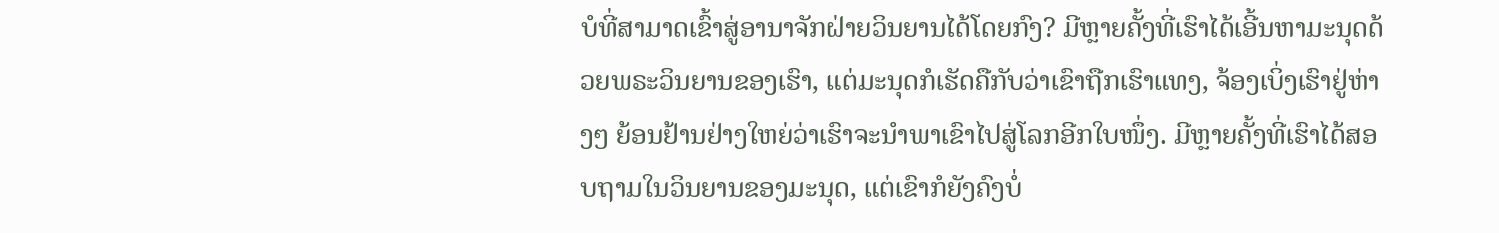ບໍທີ່ສາມາດເຂົ້າສູ່ອານາຈັກຝ່າຍວິນຍານໄດ້ໂດຍກົງ? ມີຫຼາຍຄັ້ງທີ່ເຮົາໄດ້ເອີ້ນຫາມະນຸດດ້ວຍພຣະວິນຍານຂອງເຮົາ, ແຕ່ມະນຸດກໍເຮັດຄືກັບວ່າເຂົາຖືກເຮົາແທງ, ຈ້ອງເບິ່ງເຮົາຢູ່ຫ່າງໆ ຍ້ອນຢ້ານຢ່າງໃຫຍ່ວ່າເຮົາຈະນໍາພາເຂົາໄປສູ່ໂລກອີກໃບໜຶ່ງ. ມີຫຼາຍຄັ້ງທີ່ເຮົາໄດ້ສອບຖາມໃນວິນຍານຂອງມະນຸດ, ແຕ່ເຂົາກໍຍັງຄົງບໍ່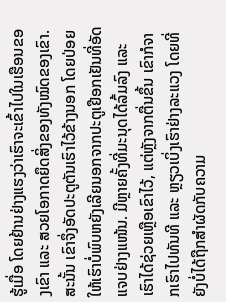ຮູ້ເມື່ອ ໂດຍຢ້ານຢ່າງແຮງວ່າເຮົາຈະເຂົ້າໄປໃນເຮືອນຂອງເຂົາ ແລະ ສວຍໂອກາດຍຶດສິ່ງຂອງທັງໝົດຂອງເຂົາ. ສະນັ້ນ ເຂົາຈຶ່ງອັດປະຕູຕັນເຮົາໄວ້ຂ້າງນອກ ໂດຍປ່ອຍໃຫ້ເຮົາບໍ່ພົບຫຍັງເລີຍນອກຈາກປະຕູເຢືອກເຢັນທີ່ອັດແຈບຢ່າງແໜ້ນ. ມີຫຼາຍຄັ້ງທີ່ມະນຸດໄດ້ລົ້ມລົງ ແລະ ເຮົາໄດ້ຊ່ວຍເຫຼືອເຂົາໄວ້, ແຕ່ຫຼັງຈາກຕື່ນຂຶ້ນ ເຂົາກໍຈາກເຮົາໄປທັນທີ ແລະ ຫຼຽວເບິ່ງເຮົາຢ່າງລະແວງ ໂດຍທີ່ຍັງບໍ່ໄດ້ຖືກສຳຜັດກັບຄວາມ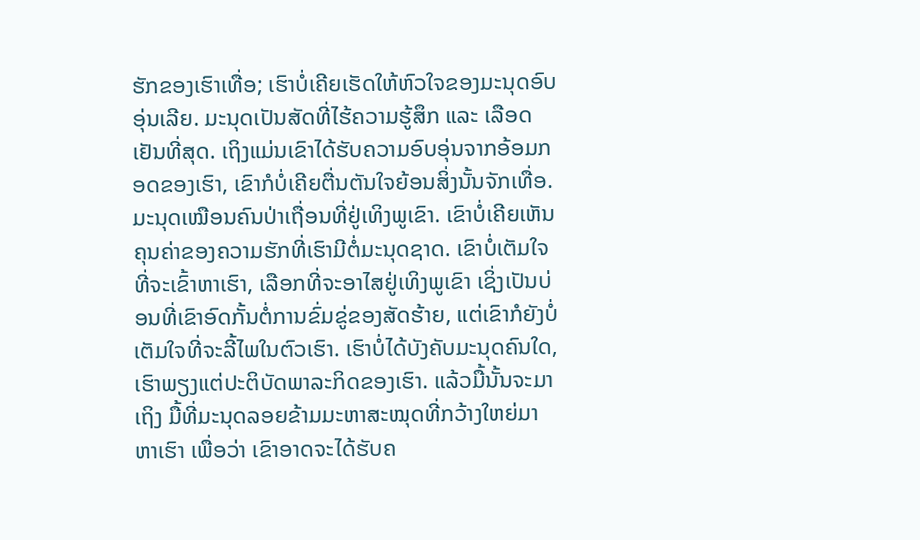ຮັກຂອງເຮົາເທື່ອ; ເຮົາບໍ່ເຄີຍເຮັດໃຫ້ຫົວໃຈຂອງມະນຸດອົບອຸ່ນເລີຍ. ມະນຸດເປັນສັດທີ່ໄຮ້ຄວາມຮູ້ສຶກ ແລະ ເລືອດເຢັນທີ່ສຸດ. ເຖິງແມ່ນເຂົາໄດ້ຮັບຄວາມອົບອຸ່ນຈາກອ້ອມກອດຂອງເຮົາ, ເຂົາກໍບໍ່ເຄີຍຕື່ນຕັນໃຈຍ້ອນສິ່ງນັ້ນຈັກເທື່ອ. ມະນຸດເໝືອນຄົນປ່າເຖື່ອນທີ່ຢູ່ເທິງພູເຂົາ. ເຂົາບໍ່ເຄີຍເຫັນຄຸນຄ່າຂອງຄວາມຮັກທີ່ເຮົາມີຕໍ່ມະນຸດຊາດ. ເຂົາບໍ່ເຕັມໃຈທີ່ຈະເຂົ້າຫາເຮົາ, ເລືອກທີ່ຈະອາໄສຢູ່ເທິງພູເຂົາ ເຊິ່ງເປັນບ່ອນທີ່ເຂົາອົດກັ້ນຕໍ່ການຂົ່ມຂູ່ຂອງສັດຮ້າຍ, ແຕ່ເຂົາກໍຍັງບໍ່ເຕັມໃຈທີ່ຈະລີ້ໄພໃນຕົວເຮົາ. ເຮົາບໍ່ໄດ້ບັງຄັບມະນຸດຄົນໃດ, ເຮົາພຽງແຕ່ປະຕິບັດພາລະກິດຂອງເຮົາ. ແລ້ວມື້ນັ້ນຈະມາເຖິງ ມື້ທີ່ມະນຸດລອຍຂ້າມມະຫາສະໝຸດທີ່ກວ້າງໃຫຍ່ມາຫາເຮົາ ເພື່ອວ່າ ເຂົາອາດຈະໄດ້ຮັບຄ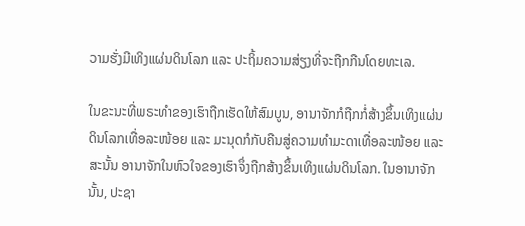ວາມຮັ່ງມີເທິງແຜ່ນດິນໂລກ ແລະ ປະຖິ້ມຄວາມສ່ຽງທີ່ຈະຖືກກືນໂດຍທະເລ.

ໃນຂະນະທີ່ພຣະທຳຂອງເຮົາຖືກເຮັດໃຫ້ສົມບູນ, ອານາຈັກກໍຖືກກໍ່ສ້າງຂຶ້ນເທິງແຜ່ນດິນໂລກເທື່ອລະໜ້ອຍ ແລະ ມະນຸດກໍກັບຄືນສູ່ຄວາມທຳມະດາເທື່ອລະໜ້ອຍ ແລະ ສະນັ້ນ ອານາຈັກໃນຫົວໃຈຂອງເຮົາຈຶ່ງຖືກສ້າງຂຶ້ນເທິງແຜ່ນດິນໂລກ. ໃນອານາຈັກນັ້ນ, ປະຊາ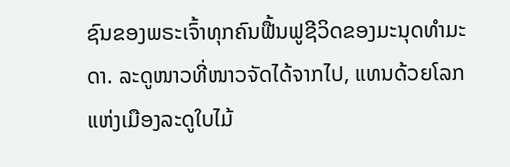ຊົນຂອງພຣະເຈົ້າທຸກຄົນຟື້ນຟູຊີວິດຂອງມະນຸດທຳມະດາ. ລະດູໜາວທີ່ໜາວຈັດໄດ້ຈາກໄປ, ແທນດ້ວຍໂລກແຫ່ງເມືອງລະດູໃບໄມ້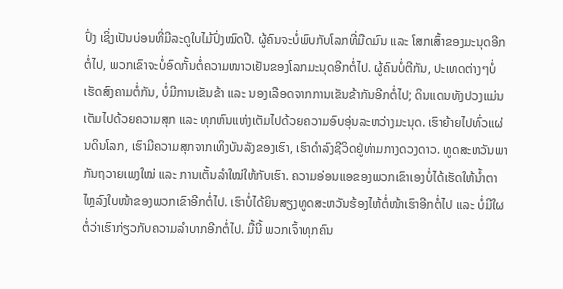ປົ່ງ ເຊິ່ງເປັນບ່ອນທີ່ມີລະດູໃບໄມ້ປົ່ງໝົດປີ. ຜູ້ຄົນຈະບໍ່ພົບກັບໂລກທີ່ມືດມົນ ແລະ ໂສກເສົ້າຂອງມະນຸດອີກຕໍ່ໄປ, ພວກເຂົາຈະບໍ່ອົດກັ້ນຕໍ່ຄວາມໜາວເຢັນຂອງໂລກມະນຸດອີກຕໍ່ໄປ. ຜູ້ຄົນບໍ່ຕີກັນ, ປະເທດຕ່າງໆບໍ່ເຮັດສົງຄາມຕໍ່ກັນ, ບໍ່ມີການເຂັນຂ້າ ແລະ ນອງເລືອດຈາກການເຂັນຂ້າກັນອີກຕໍ່ໄປ; ດິນແດນທັງປວງແມ່ນເຕັມໄປດ້ວຍຄວາມສຸກ ແລະ ທຸກຫົນແຫ່ງເຕັມໄປດ້ວຍຄວາມອົບອຸ່ນລະຫວ່າງມະນຸດ. ເຮົາຍ້າຍໄປທົ່ວແຜ່ນດິນໂລກ, ເຮົາມີຄວາມສຸກຈາກເທິງບັນລັງຂອງເຮົາ, ເຮົາດຳລົງຊີວິດຢູ່ທ່າມກາງດວງດາວ. ທູດສະຫວັນພາກັນຖວາຍເພງໃໝ່ ແລະ ການເຕັ້ນລຳໃໝ່ໃຫ້ກັບເຮົາ. ຄວາມອ່ອນແອຂອງພວກເຂົາເອງບໍ່ໄດ້ເຮັດໃຫ້ນໍ້າຕາໄຫຼລົງໃບໜ້າຂອງພວກເຂົາອີກຕໍ່ໄປ. ເຮົາບໍ່ໄດ້ຍິນສຽງທູດສະຫວັນຮ້ອງໄຫ້ຕໍ່ໜ້າເຮົາອີກຕໍ່ໄປ ແລະ ບໍ່ມີໃຜຕໍ່ວ່າເຮົາກ່ຽວກັບຄວາມລໍາບາກອີກຕໍ່ໄປ. ມື້ນີ້ ພວກເຈົ້າທຸກຄົນ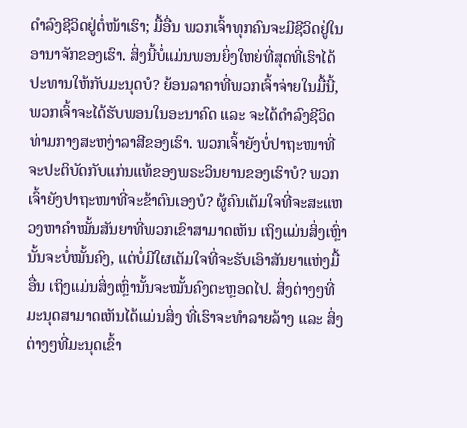ດຳລົງຊີວິດຢູ່ຕໍ່ໜ້າເຮົາ; ມື້ອື່ນ ພວກເຈົ້າທຸກຄົນຈະມີຊີວິດຢູ່ໃນອານາຈັກຂອງເຮົາ. ສິ່ງນີ້ບໍ່ແມ່ນພອນຍິ່ງໃຫຍ່ທີ່ສຸດທີ່ເຮົາໄດ້ປະທານໃຫ້ກັບມະນຸດບໍ? ຍ້ອນລາຄາທີ່ພວກເຈົ້າຈ່າຍໃນມື້ນີ້, ພວກເຈົ້າຈະໄດ້ຮັບພອນໃນອະນາຄົດ ແລະ ຈະໄດ້ດຳລົງຊີວິດທ່າມກາງສະຫງ່າລາສີຂອງເຮົາ. ພວກເຈົ້າຍັງບໍ່ປາຖະໜາທີ່ຈະປະຕິບັດກັບແກ່ນແທ້ຂອງພຣະວິນຍານຂອງເຮົາບໍ? ພວກເຈົ້າຍັງປາຖະໜາທີ່ຈະຂ້າຕົນເອງບໍ? ຜູ້ຄົນເຕັມໃຈທີ່ຈະສະແຫວງຫາຄໍາໝັ້ນສັນຍາທີ່ພວກເຂົາສາມາດເຫັນ ເຖິງແມ່ນສິ່ງເຫຼົ່ານັ້ນຈະບໍ່ໝັ້ນຄົງ, ແຕ່ບໍ່ມີໃຜເຕັມໃຈທີ່ຈະຮັບເອົາສັນຍາແຫ່ງມື້ອື່ນ ເຖິງແມ່ນສິ່ງເຫຼົ່ານັ້ນຈະໝັ້ນຄົງຕະຫຼອດໄປ. ສິ່ງຕ່າງໆທີ່ມະນຸດສາມາດເຫັນໄດ້ແມ່ນສິ່ງ ທີ່ເຮົາຈະທຳລາຍລ້າງ ແລະ ສິ່ງຕ່າງໆທີ່ມະນຸດເຂົ້າ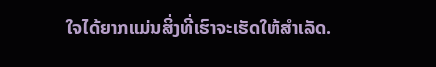ໃຈໄດ້ຍາກແມ່ນສິ່ງທີ່ເຮົາຈະເຮັດໃຫ້ສຳເລັດ.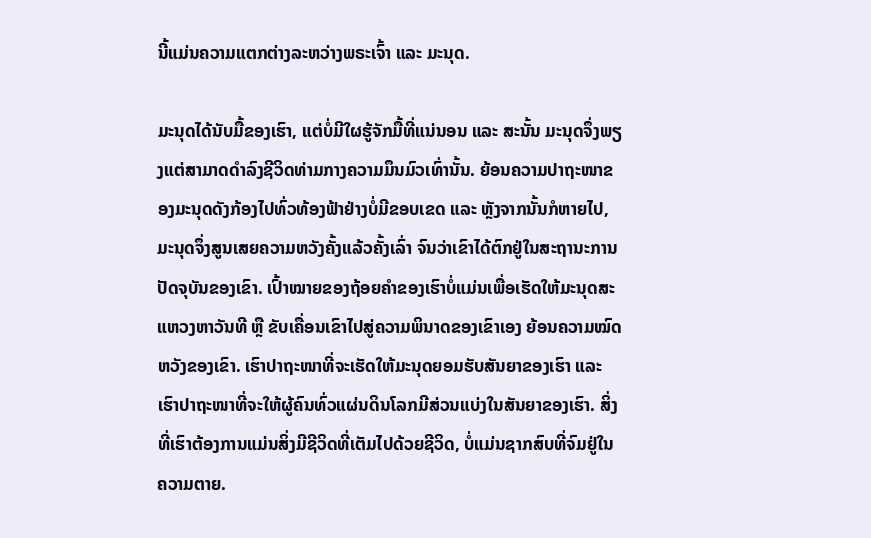ນີ້ແມ່ນຄວາມແຕກຕ່າງລະຫວ່າງພຣະເຈົ້າ ແລະ ມະນຸດ.

ມະນຸດໄດ້ນັບມື້ຂອງເຮົາ, ແຕ່ບໍ່ມີໃຜຮູ້ຈັກມື້ທີ່ແນ່ນອນ ແລະ ສະນັ້ນ ມະນຸດຈຶ່ງພຽງແຕ່ສາມາດດຳລົງຊີວິດທ່າມກາງຄວາມມຶນມົວເທົ່ານັ້ນ. ຍ້ອນຄວາມປາຖະໜາຂອງມະນຸດດັງກ້ອງໄປທົ່ວທ້ອງຟ້າຢ່າງບໍ່ມີຂອບເຂດ ແລະ ຫຼັງຈາກນັ້ນກໍຫາຍໄປ, ມະນຸດຈຶ່ງສູນເສຍຄວາມຫວັງຄັ້ງແລ້ວຄັ້ງເລົ່າ ຈົນວ່າເຂົາໄດ້ຕົກຢູ່ໃນສະຖານະການປັດຈຸບັນຂອງເຂົາ. ເປົ້າໝາຍຂອງຖ້ອຍຄຳຂອງເຮົາບໍ່ແມ່ນເພື່ອເຮັດໃຫ້ມະນຸດສະແຫວງຫາວັນທີ ຫຼື ຂັບເຄື່ອນເຂົາໄປສູ່ຄວາມພິນາດຂອງເຂົາເອງ ຍ້ອນຄວາມໝົດຫວັງຂອງເຂົາ. ເຮົາປາຖະໜາທີ່ຈະເຮັດໃຫ້ມະນຸດຍອມຮັບສັນຍາຂອງເຮົາ ແລະ ເຮົາປາຖະໜາທີ່ຈະໃຫ້ຜູ້ຄົນທົ່ວແຜ່ນດິນໂລກມີສ່ວນແບ່ງໃນສັນຍາຂອງເຮົາ. ສິ່ງທີ່ເຮົາຕ້ອງການແມ່ນສິ່ງມີຊີວິດທີ່ເຕັມໄປດ້ວຍຊີວິດ, ບໍ່ແມ່ນຊາກສົບທີ່ຈົມຢູ່ໃນຄວາມຕາຍ.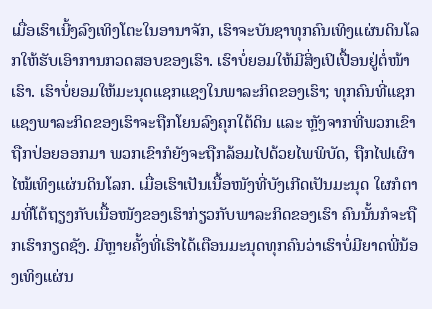ເມື່ອເຮົາເນີ້ງລົງເທິງໂຕະໃນອານາຈັກ, ເຮົາຈະບັນຊາທຸກຄົນເທິງແຜ່ນດິນໂລກໃຫ້ຮັບເອົາການກວດສອບຂອງເຮົາ. ເຮົາບໍ່ຍອມໃຫ້ມີສິ່ງເປິເປື້ອນຢູ່ຕໍ່ໜ້າເຮົາ. ເຮົາບໍ່ຍອມໃຫ້ມະນຸດແຊກແຊງໃນພາລະກິດຂອງເຮົາ; ທຸກຄົນທີ່ແຊກແຊງພາລະກິດຂອງເຮົາຈະຖືກໂຍນລົງຄຸກໃຕ້ດິນ ແລະ ຫຼັງຈາກທີ່ພວກເຂົາຖືກປ່ອຍອອກມາ ພວກເຂົາກໍຍັງຈະຖືກລ້ອມໄປດ້ວຍໄພພິບັດ, ຖືກໄຟເຜົາໄໝ້ເທິງແຜ່ນດິນໂລກ. ເມື່ອເຮົາເປັນເນື້ອໜັງທີ່ບັງເກີດເປັນມະນຸດ ໃຜກໍຕາມທີ່ໂຕ້ຖຽງກັບເນື້ອໜັງຂອງເຮົາກ່ຽວກັບພາລະກິດຂອງເຮົາ ຄົນນັ້ນກໍຈະຖືກເຮົາກຽດຊັງ. ມີຫຼາຍຄັ້ງທີ່ເຮົາໄດ້ເຕືອນມະນຸດທຸກຄົນວ່າເຮົາບໍ່ມີຍາດພີ່ນ້ອງເທິງແຜ່ນ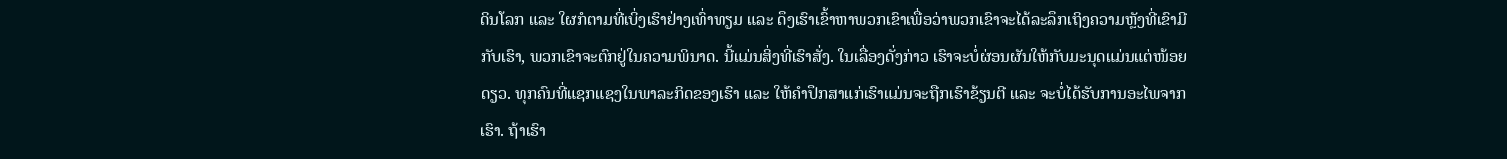ດິນໂລກ ແລະ ໃຜກໍຕາມທີ່ເບິ່ງເຮົາຢ່າງເທົ່າທຽມ ແລະ ດຶງເຮົາເຂົ້າຫາພວກເຂົາເພື່ອວ່າພວກເຂົາຈະໄດ້ລະລຶກເຖິງຄວາມຫຼັງທີ່ເຂົາມີກັບເຮົາ, ພວກເຂົາຈະຕົກຢູ່ໃນຄວາມພິນາດ. ນີ້ແມ່ນສິ່ງທີ່ເຮົາສັ່ງ. ໃນເລື່ອງດັ່ງກ່າວ ເຮົາຈະບໍ່ຜ່ອນຜັນໃຫ້ກັບມະນຸດແມ່ນແຕ່ໜ້ອຍດຽວ. ທຸກຄົນທີ່ແຊກແຊງໃນພາລະກິດຂອງເຮົາ ແລະ ໃຫ້ຄຳປຶກສາແກ່ເຮົາແມ່ນຈະຖືກເຮົາຂ້ຽນຕີ ແລະ ຈະບໍ່ໄດ້ຮັບການອະໄພຈາກເຮົາ. ຖ້າເຮົາ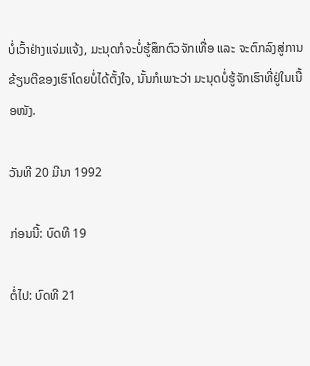ບໍ່ເວົ້າຢ່າງແຈ່ມແຈ້ງ, ມະນຸດກໍຈະບໍ່ຮູ້ສຶກຕົວຈັກເທື່ອ ແລະ ຈະຕົກລົງສູ່ການຂ້ຽນຕີຂອງເຮົາໂດຍບໍ່ໄດ້ຕັ້ງໃຈ, ນັ້ນກໍເພາະວ່າ ມະນຸດບໍ່ຮູ້ຈັກເຮົາທີ່ຢູ່ໃນເນື້ອໜັງ.

ວັນທີ 20 ມີນາ 1992

ກ່ອນນີ້: ບົດທີ 19

ຕໍ່ໄປ: ບົດທີ 21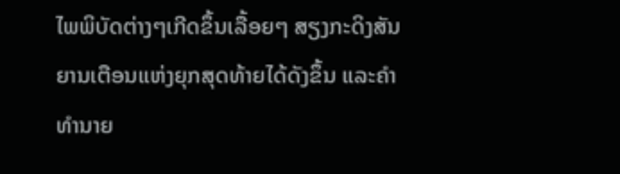ໄພພິບັດຕ່າງໆເກີດຂຶ້ນເລື້ອຍໆ ສຽງກະດິງສັນຍານເຕືອນແຫ່ງຍຸກສຸດທ້າຍໄດ້ດັງຂຶ້ນ ແລະຄໍາທໍານາຍ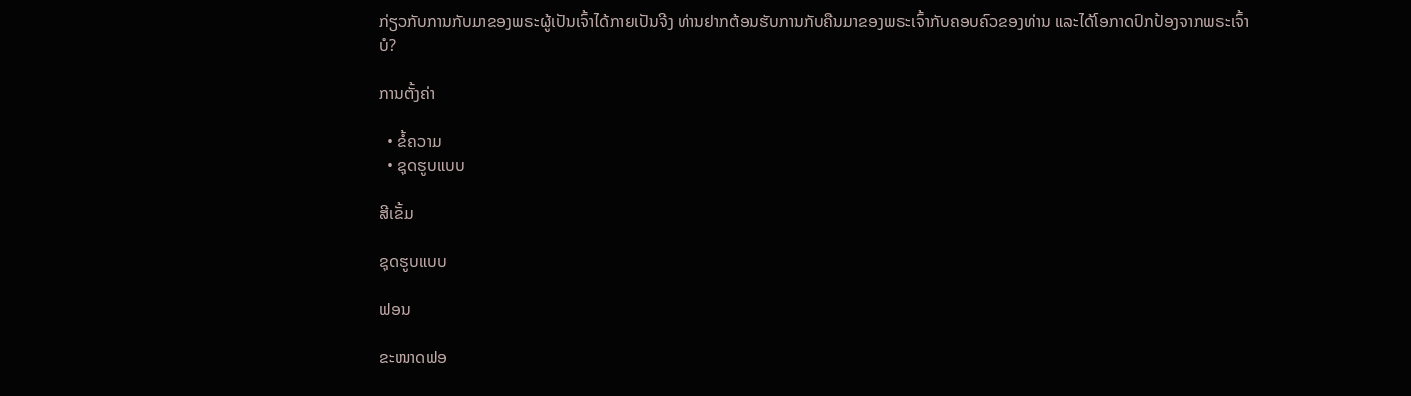ກ່ຽວກັບການກັບມາຂອງພຣະຜູ້ເປັນເຈົ້າໄດ້ກາຍເປັນຈີງ ທ່ານຢາກຕ້ອນຮັບການກັບຄືນມາຂອງພຣະເຈົ້າກັບຄອບຄົວຂອງທ່ານ ແລະໄດ້ໂອກາດປົກປ້ອງຈາກພຣະເຈົ້າບໍ?

ການຕັ້ງຄ່າ

  • ຂໍ້ຄວາມ
  • ຊຸດຮູບແບບ

ສີເຂັ້ມ

ຊຸດຮູບແບບ

ຟອນ

ຂະໜາດຟອ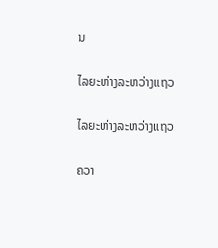ນ

ໄລຍະຫ່າງລະຫວ່າງແຖວ

ໄລຍະຫ່າງລະຫວ່າງແຖວ

ຄວາ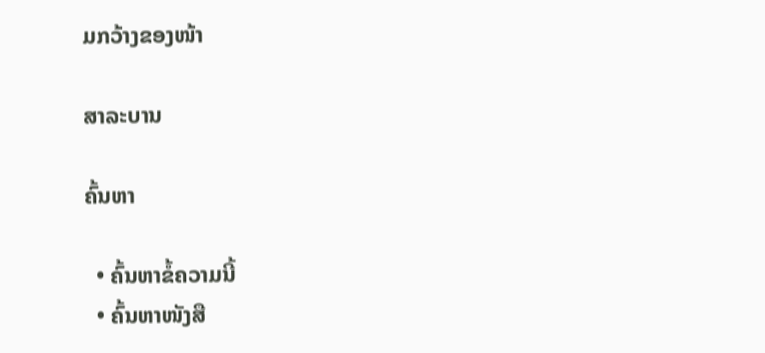ມກວ້າງຂອງໜ້າ

ສາລະບານ

ຄົ້ນຫາ

  • ຄົ້ນຫາຂໍ້ຄວາມນີ້
  • ຄົ້ນຫາໜັງສື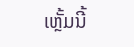ເຫຼັ້ມນີ້